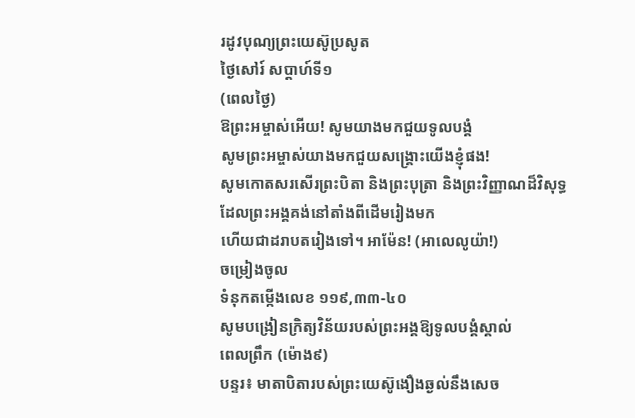រដូវបុណ្យព្រះយេស៊ូប្រសូត
ថ្ងៃសៅរ៍ សប្តាហ៍ទី១
(ពេលថ្ងៃ)
ឱព្រះអម្ចាស់អើយ! សូមយាងមកជួយទូលបង្គំ
សូមព្រះអម្ចាស់យាងមកជួយសង្គ្រោះយើងខ្ញុំផង!
សូមកោតសរសើរព្រះបិតា និងព្រះបុត្រា និងព្រះវិញ្ញាណដ៏វិសុទ្ធ
ដែលព្រះអង្គគង់នៅតាំងពីដើមរៀងមក
ហើយជាដរាបតរៀងទៅ។ អាម៉ែន! (អាលេលូយ៉ា!)
ចម្រៀងចូល
ទំនុកតម្កើងលេខ ១១៩,៣៣-៤០
សូមបង្រៀនក្រិត្យវិន័យរបស់ព្រះអង្គឱ្យទូលបង្គំស្គាល់
ពេលព្រឹក (ម៉ោង៩)
បន្ទរ៖ មាតាបិតារបស់ព្រះយេស៊ូងឿងឆ្ងល់នឹងសេច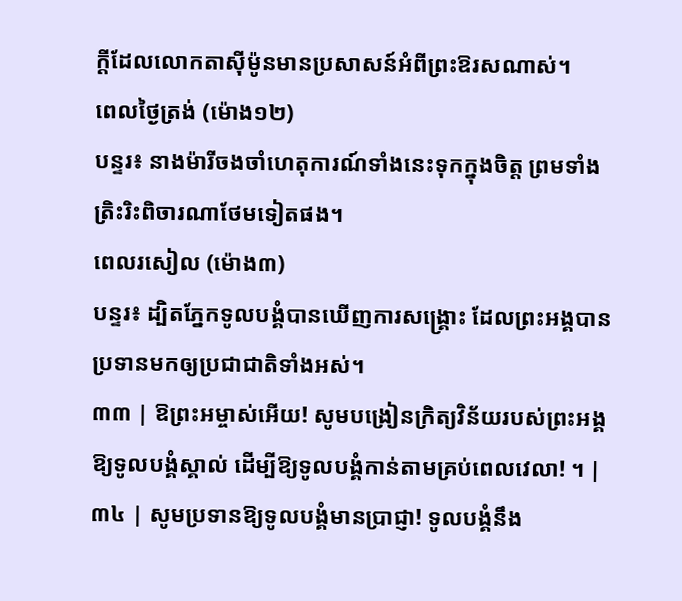ក្ដីដែលលោកតាស៊ីម៉ូនមានប្រសាសន៍អំពីព្រះឱរសណាស់។
ពេលថ្ងៃត្រង់ (ម៉ោង១២)
បន្ទរ៖ នាងម៉ារីចងចាំហេតុការណ៍ទាំងនេះទុកក្នុងចិត្ត ព្រមទាំងត្រិះរិះពិចារណាថែមទៀតផង។
ពេលរសៀល (ម៉ោង៣)
បន្ទរ៖ ដ្បិតភ្នែកទូលបង្គំបានឃើញការសង្គ្រោះ ដែលព្រះអង្គបានប្រទានមកឲ្យប្រជាជាតិទាំងអស់។
៣៣ | ឱព្រះអម្ចាស់អើយ! សូមបង្រៀនក្រិត្យវិន័យរបស់ព្រះអង្គឱ្យទូលបង្គំស្គាល់ ដើម្បីឱ្យទូលបង្គំកាន់តាមគ្រប់ពេលវេលា! ។ |
៣៤ | សូមប្រទានឱ្យទូលបង្គំមានប្រាជ្ញា! ទូលបង្គំនឹង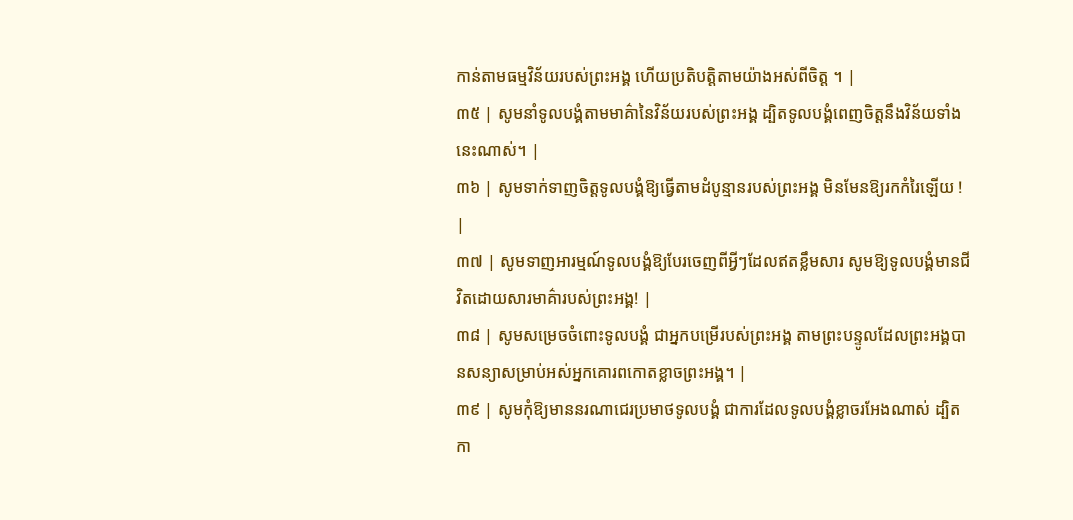កាន់តាមធម្មវិន័យរបស់ព្រះអង្គ ហើយប្រតិបត្តិតាមយ៉ាងអស់ពីចិត្ត ។ |
៣៥ | សូមនាំទូលបង្គំតាមមាគ៌ានៃវិន័យរបស់ព្រះអង្គ ដ្បិតទូលបង្គំពេញចិត្តនឹងវិន័យទាំងនេះណាស់។ |
៣៦ | សូមទាក់ទាញចិត្តទូលបង្គំឱ្យធ្វើតាមដំបូន្មានរបស់ព្រះអង្គ មិនមែនឱ្យរកកំរៃឡើយ ! |
៣៧ | សូមទាញអារម្មណ៍ទូលបង្គំឱ្យបែរចេញពីអ្វីៗដែលឥតខ្លឹមសារ សូមឱ្យទូលបង្គំមានជីវិតដោយសារមាគ៌ារបស់ព្រះអង្គ! |
៣៨ | សូមសម្រេចចំពោះទូលបង្គំ ជាអ្នកបម្រើរបស់ព្រះអង្គ តាមព្រះបន្ទូលដែលព្រះអង្គបានសន្យាសម្រាប់អស់អ្នកគោរពកោតខ្លាចព្រះអង្គ។ |
៣៩ | សូមកុំឱ្យមាននរណាជេរប្រមាថទូលបង្គំ ជាការដែលទូលបង្គំខ្លាចរអែងណាស់ ដ្បិតកា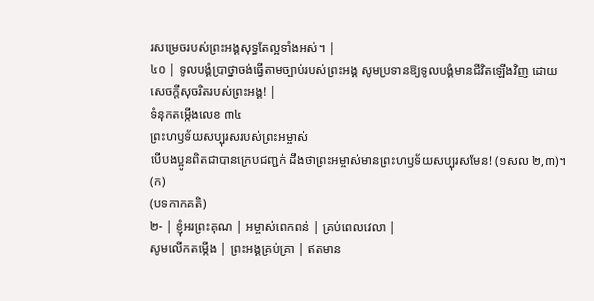រសម្រេចរបស់ព្រះអង្គសុទ្ធតែល្អទាំងអស់។ |
៤០ | ទូលបង្គំប្រាថ្នាចង់ធ្វើតាមច្បាប់របស់ព្រះអង្គ សូមប្រទានឱ្យទូលបង្គំមានជីវិតឡើងវិញ ដោយសេចក្តីសុចរិតរបស់ព្រះអង្គ! |
ទំនុកតម្កើងលេខ ៣៤
ព្រះហឫទ័យសប្បុរសរបស់ព្រះអម្ចាស់
បើបងប្អូនពិតជាបានក្រេបជញ្ជក់ ដឹងថាព្រះអម្ចាស់មានព្រះហឫទ័យសប្បុរសមែន! (១សល ២,៣)។
(ក)
(បទកាកគតិ)
២- | ខ្ញុំអរព្រះគុណ | អម្ចាស់ពេកពន់ | គ្រប់ពេលវេលា |
សូមលើកតម្កើង | ព្រះអង្គគ្រប់គ្រា | ឥតមាន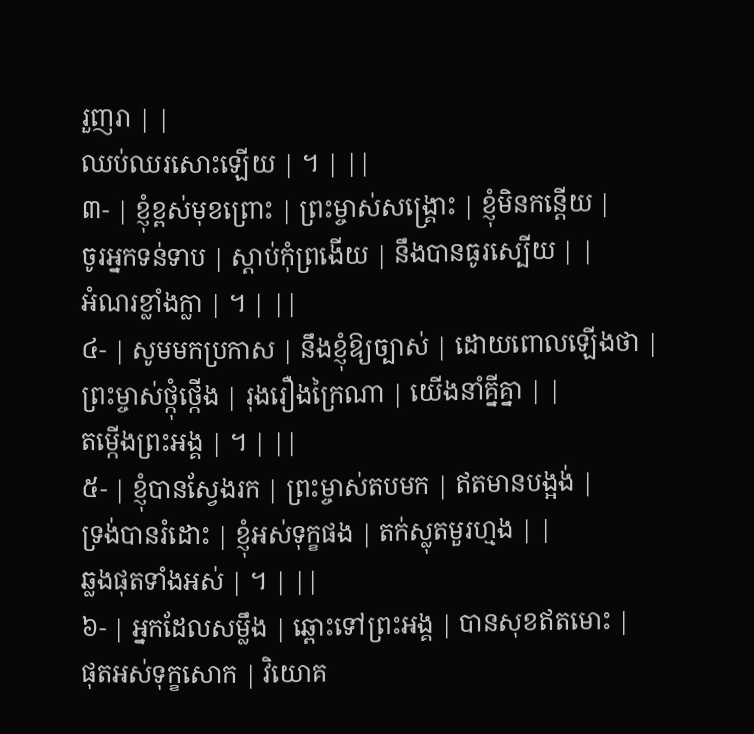រួញរា | |
ឈប់ឈរសោះឡើយ | ។ | ||
៣- | ខ្ញុំខ្ពស់មុខព្រោះ | ព្រះម្ចាស់សង្គ្រោះ | ខ្ញុំមិនកន្តើយ |
ចូរអ្នកទន់ទាប | ស្តាប់កុំព្រងើយ | នឹងបានធូរស្បើយ | |
អំណរខ្លាំងក្លា | ។ | ||
៤- | សូមមកប្រកាស | នឹងខ្ញុំឱ្យច្បាស់ | ដោយពោលឡើងថា |
ព្រះម្ចាស់ថ្កុំថ្កើង | រុងរឿងក្រៃណា | យើងនាំគ្នីគ្នា | |
តម្កើងព្រះអង្គ | ។ | ||
៥- | ខ្ញុំបានស្វែងរក | ព្រះម្ចាស់តបមក | ឥតមានបង្អង់ |
ទ្រង់បានរំដោះ | ខ្ញុំអស់ទុក្ខផង | តក់ស្លុតមួរហ្មង | |
ឆ្លងផុតទាំងអស់ | ។ | ||
៦- | អ្នកដែលសម្លឹង | ឆ្ពោះទៅព្រះអង្គ | បានសុខឥតមោះ |
ផុតអស់ទុក្ខសោក | វិយោគ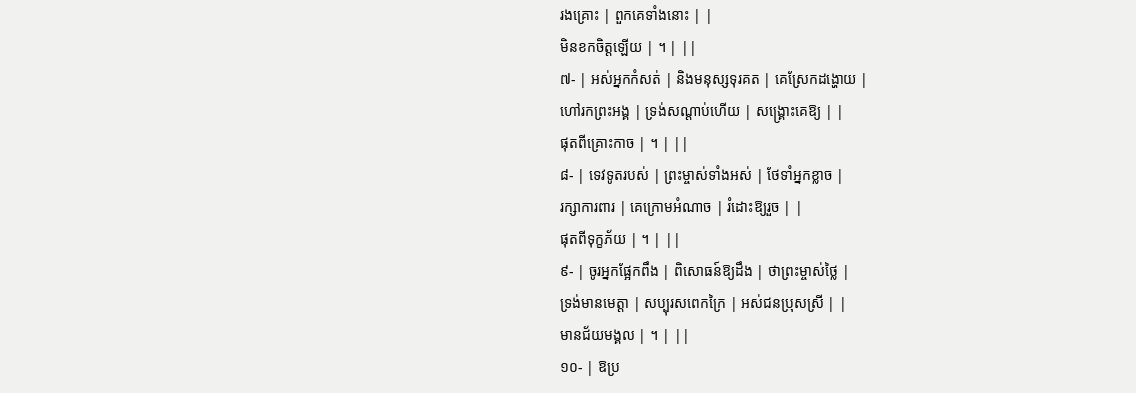រងគ្រោះ | ពួកគេទាំងនោះ | |
មិនខកចិត្តឡើយ | ។ | ||
៧- | អស់អ្នកកំសត់ | និងមនុស្សទុរគត | គេស្រែកដង្ហោយ |
ហៅរកព្រះអង្គ | ទ្រង់សណ្តាប់ហើយ | សង្គ្រោះគេឱ្យ | |
ផុតពីគ្រោះកាច | ។ | ||
៨- | ទេវទូតរបស់ | ព្រះម្ចាស់ទាំងអស់ | ថែទាំអ្នកខ្លាច |
រក្សាការពារ | គេក្រោមអំណាច | រំដោះឱ្យរួច | |
ផុតពីទុក្ខភ័យ | ។ | ||
៩- | ចូរអ្នកផ្អែកពឹង | ពិសោធន៍ឱ្យដឹង | ថាព្រះម្ចាស់ថ្លៃ |
ទ្រង់មានមេត្តា | សប្បុរសពេកក្រៃ | អស់ជនប្រុសស្រី | |
មានជ័យមង្គល | ។ | ||
១០- | ឱប្រ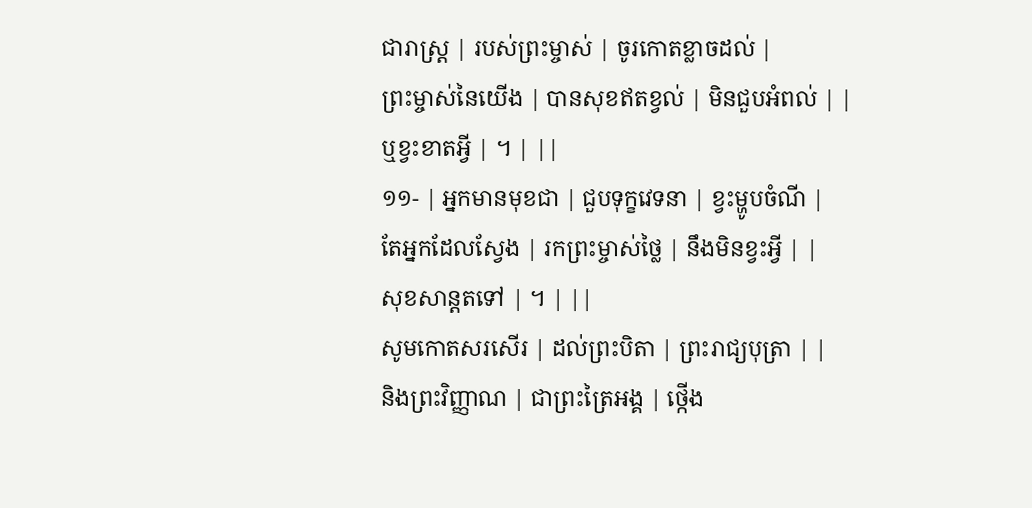ជារាស្ត្រ | របស់ព្រះម្ចាស់ | ចូរកោតខ្លាចដល់ |
ព្រះម្ចាស់នៃយើង | បានសុខឥតខ្វល់ | មិនជួបអំពល់ | |
ឬខ្វះខាតអ្វី | ។ | ||
១១- | អ្នកមានមុខជា | ជួបទុក្ខវេទនា | ខ្វះម្ហូបចំណី |
តែអ្នកដែលស្វែង | រកព្រះម្ចាស់ថ្លៃ | នឹងមិនខ្វះអ្វី | |
សុខសាន្តតទៅ | ។ | ||
សូមកោតសរសើរ | ដល់ព្រះបិតា | ព្រះរាជ្យបុត្រា | |
និងព្រះវិញ្ញាណ | ជាព្រះត្រៃអង្គ | ថ្កើង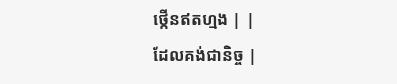ថ្កើនឥតហ្មង | |
ដែលគង់ជានិច្ច |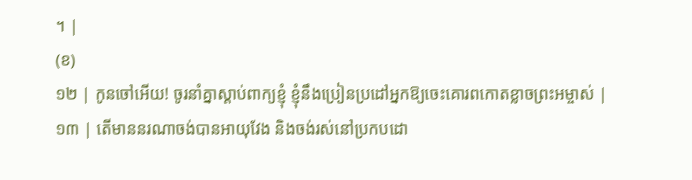។ |
(ខ)
១២ | កូនចៅអើយ! ចូរនាំគ្នាស្តាប់ពាក្យខ្ញុំ ខ្ញុំនឹងប្រៀនប្រដៅអ្នកឱ្យចេះគោរពកោតខ្លាចព្រះអម្ចាស់ |
១៣ | តើមាននរណាចង់បានអាយុវែង និងចង់រស់នៅប្រកបដោ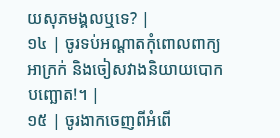យសុភមង្គលឬទេ? |
១៤ | ចូរទប់អណ្តាតកុំពោលពាក្យអាក្រក់ និងចៀសវាងនិយាយបោកបញ្ឆោត!។ |
១៥ | ចូរងាកចេញពីអំពើ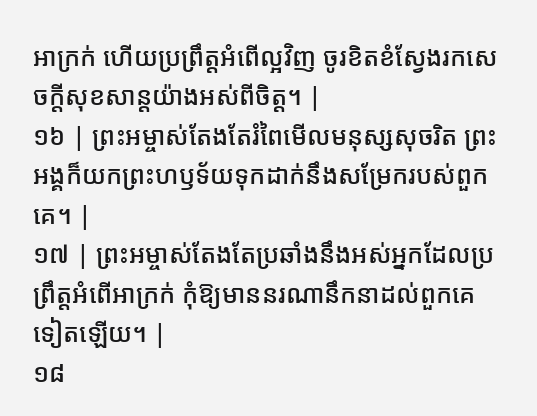អាក្រក់ ហើយប្រព្រឹត្តអំពើល្អវិញ ចូរខិតខំស្វែងរកសេចក្តីសុខសាន្តយ៉ាងអស់ពីចិត្ត។ |
១៦ | ព្រះអម្ចាស់តែងតែរំពៃមើលមនុស្សសុចរិត ព្រះអង្គក៏យកព្រះហឫទ័យទុកដាក់នឹងសម្រែករបស់ពួកគេ។ |
១៧ | ព្រះអម្ចាស់តែងតែប្រឆាំងនឹងអស់អ្នកដែលប្រព្រឹត្តអំពើអាក្រក់ កុំឱ្យមាននរណានឹកនាដល់ពួកគេទៀតឡើយ។ |
១៨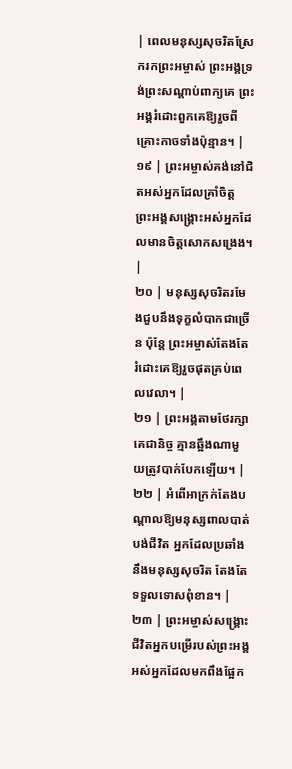| ពេលមនុស្សសុចរិតស្រែករកព្រះអម្ចាស់ ព្រះអង្គទ្រង់ព្រះសណ្តាប់ពាក្យគេ ព្រះអង្គរំដោះពួកគេឱ្យរួចពីគ្រោះកាចទាំងប៉ុន្មាន។ |
១៩ | ព្រះអម្ចាស់គង់នៅជិតអស់អ្នកដែលគ្រាំចិត្ត ព្រះអង្គសង្គ្រោះអស់អ្នកដែលមានចិត្តសោកសង្រេង។ |
២០ | មនុស្សសុចរិតរមែងជួបនឹងទុក្ខលំបាកជាច្រើន ប៉ុន្តែ ព្រះអម្ចាស់តែងតែរំដោះគេឱ្យរួចផុតគ្រប់ពេលវេលា។ |
២១ | ព្រះអង្គតាមថែរក្សាគេជានិច្ច គ្មានឆ្អឹងណាមួយត្រូវបាក់បែកឡើយ។ |
២២ | អំពើអាក្រក់តែងបណ្តាលឱ្យមនុស្សពាលបាត់បង់ជីវិត អ្នកដែលប្រឆាំងនឹងមនុស្សសុចរិត តែងតែទទួលទោសពុំខាន។ |
២៣ | ព្រះអម្ចាស់សង្គ្រោះជីវិតអ្នកបម្រើរបស់ព្រះអង្គ អស់អ្នកដែលមកពឹងផ្អែក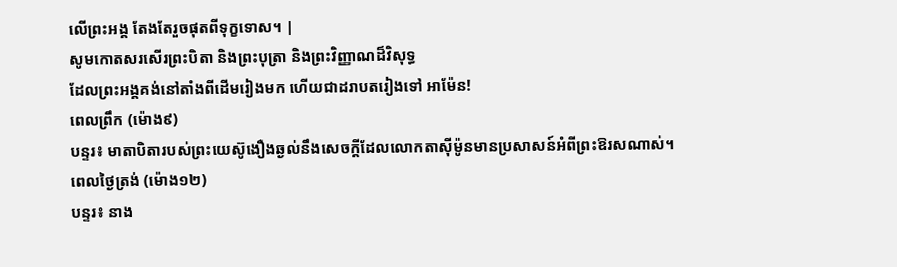លើព្រះអង្គ តែងតែរួចផុតពីទុក្ខទោស។ |
សូមកោតសរសើរព្រះបិតា និងព្រះបុត្រា និងព្រះវិញ្ញាណដ៏វិសុទ្ធ
ដែលព្រះអង្គគង់នៅតាំងពីដើមរៀងមក ហើយជាដរាបតរៀងទៅ អាម៉ែន!
ពេលព្រឹក (ម៉ោង៩)
បន្ទរ៖ មាតាបិតារបស់ព្រះយេស៊ូងឿងឆ្ងល់នឹងសេចក្ដីដែលលោកតាស៊ីម៉ូនមានប្រសាសន៍អំពីព្រះឱរសណាស់។
ពេលថ្ងៃត្រង់ (ម៉ោង១២)
បន្ទរ៖ នាង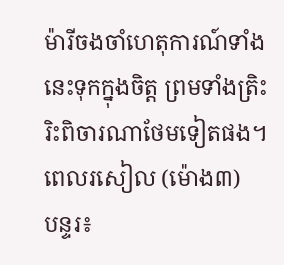ម៉ារីចងចាំហេតុការណ៍ទាំងនេះទុកក្នុងចិត្ត ព្រមទាំងត្រិះរិះពិចារណាថែមទៀតផង។
ពេលរសៀល (ម៉ោង៣)
បន្ទរ៖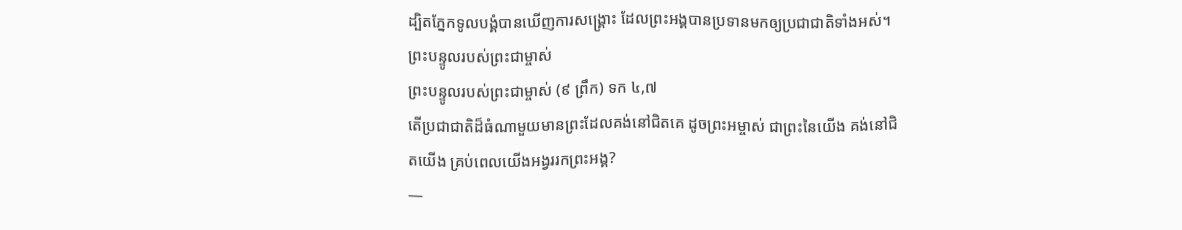ដ្បិតភ្នែកទូលបង្គំបានឃើញការសង្គ្រោះ ដែលព្រះអង្គបានប្រទានមកឲ្យប្រជាជាតិទាំងអស់។
ព្រះបន្ទូលរបស់ព្រះជាម្ចាស់
ព្រះបន្ទូលរបស់ព្រះជាម្ចាស់ (៩ ព្រឹក) ទក ៤,៧
តើប្រជាជាតិដ៏ធំណាមួយមានព្រះដែលគង់នៅជិតគេ ដូចព្រះអម្ចាស់ ជាព្រះនៃយើង គង់នៅជិតយើង គ្រប់ពេលយើងអង្វររកព្រះអង្គ?
—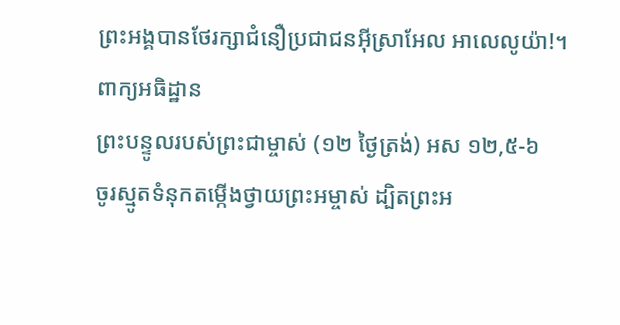ព្រះអង្គបានថែរក្សាជំនឿប្រជាជនអ៊ីស្រាអែល អាលេលូយ៉ា!។
ពាក្យអធិដ្ឋាន
ព្រះបន្ទូលរបស់ព្រះជាម្ចាស់ (១២ ថ្ងៃត្រង់) អស ១២,៥-៦
ចូរស្មូតទំនុកតម្កើងថ្វាយព្រះអម្ចាស់ ដ្បិតព្រះអ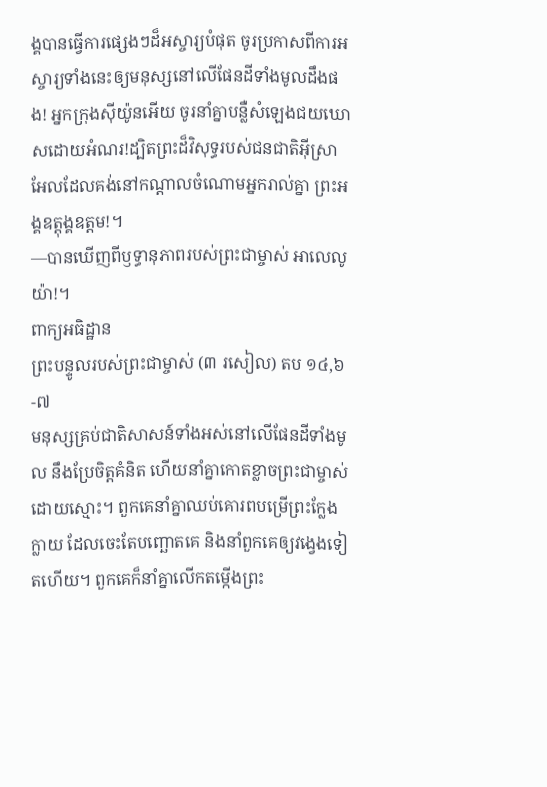ង្គបានធ្វើការផ្សេងៗដ៏អស្ចារ្យបំផុត ចូរប្រកាសពីការអស្ចារ្យទាំងនេះឲ្យមនុស្សនៅលើផែនដីទាំងមូលដឹងផង! អ្នកក្រុងស៊ីយ៉ូនអើយ ចូរនាំគ្នាបន្លឺសំឡេងជយឃោសដោយអំណរ!ដ្បិតព្រះដ៏វិសុទ្ធរបស់ជនជាតិអ៊ីស្រាអែលដែលគង់នៅកណ្ដាលចំណោមអ្នករាល់គ្នា ព្រះអង្គឧត្តុង្គឧត្ដម!។
—បានឃើញពីឫទ្ធានុភាពរបស់ព្រះជាម្ចាស់ អាលេលូយ៉ា!។
ពាក្យអធិដ្ឋាន
ព្រះបន្ទូលរបស់ព្រះជាម្ចាស់ (៣ រសៀល) តប ១៤,៦-៧
មនុស្សគ្រប់ជាតិសាសន៍ទាំងអស់នៅលើផែនដីទាំងមូល នឹងប្រែចិត្តគំនិត ហើយនាំគ្នាកោតខ្លាចព្រះជាម្ចាស់ដោយស្មោះ។ ពួកគេនាំគ្នាឈប់គោរពបម្រើព្រះក្លែងក្លាយ ដែលចេះតែបញ្ឆោតគេ និងនាំពួកគេឲ្យវង្វេងទៀតហើយ។ ពួកគេក៏នាំគ្នាលើកតម្កើងព្រះ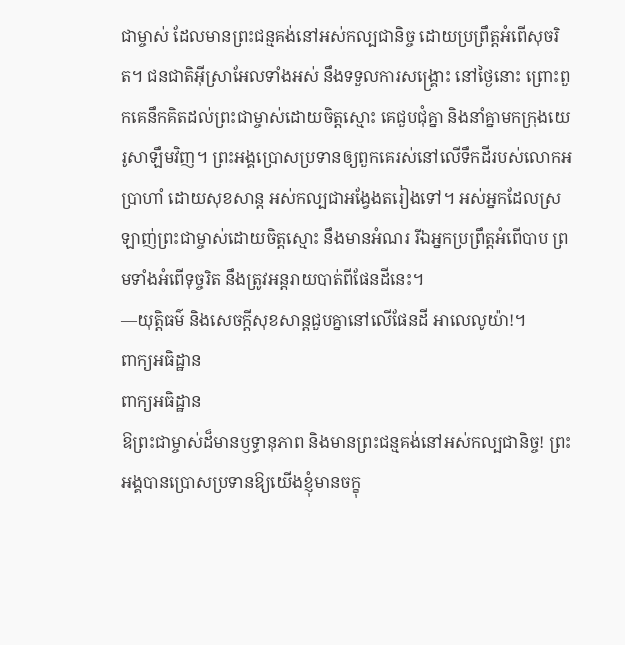ជាម្ចាស់ ដែលមានព្រះជន្មគង់នៅអស់កល្បជានិច្ច ដោយប្រព្រឹត្តអំពើសុចរិត។ ជនជាតិអ៊ីស្រាអែលទាំងអស់ នឹងទទួលការសង្គ្រោះ នៅថ្ងៃនោះ ព្រោះពួកគេនឹកគិតដល់ព្រះជាម្ចាស់ដោយចិត្តស្មោះ គេជួបជុំគ្នា និងនាំគ្នាមកក្រុងយេរូសាឡឹមវិញ។ ព្រះអង្គប្រោសប្រទានឲ្យពួកគេរស់នៅលើទឹកដីរបស់លោកអប្រាហាំ ដោយសុខសាន្ត អស់កល្បជាអង្វែងតរៀងទៅ។ អស់អ្នកដែលស្រឡាញ់ព្រះជាម្ចាស់ដោយចិត្តស្មោះ នឹងមានអំណរ រីឯអ្នកប្រព្រឹត្តអំពើបាប ព្រមទាំងអំពើទុច្ចរិត នឹងត្រូវអន្តរាយបាត់ពីផែនដីនេះ។
—យុត្តិធម៌ និងសេចក្តីសុខសាន្តជួបគ្នានៅលើផែនដី អាលេលូយ៉ា!។
ពាក្យអធិដ្ឋាន
ពាក្យអធិដ្ឋាន
ឱព្រះជាម្ចាស់ដ៏មានឫទ្ធានុភាព និងមានព្រះជន្មគង់នៅអស់កល្បជានិច្ច! ព្រះអង្គបានប្រោសប្រទានឱ្យយើងខ្ញុំមានចក្ខុ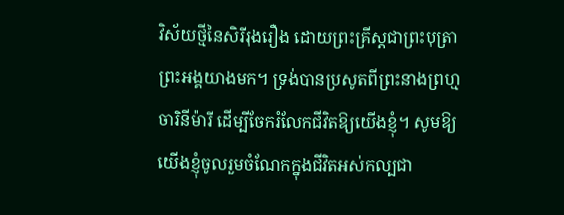វិស័យថ្មីនៃសិរីរុងរឿង ដោយព្រះគ្រីស្តជាព្រះបុត្រាព្រះអង្គយាងមក។ ទ្រង់បានប្រសូតពីព្រះនាងព្រហ្មចារិនីម៉ារី ដើម្បីចែករំលែកជីវិតឱ្យយើងខ្ញុំ។ សូមឱ្យយើងខ្ញុំចូលរួមចំណែកក្នុងជីវិតអស់កល្បជា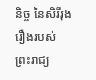និច្ច នៃសិរីរុងរឿងរបស់ព្រះរាជ្យ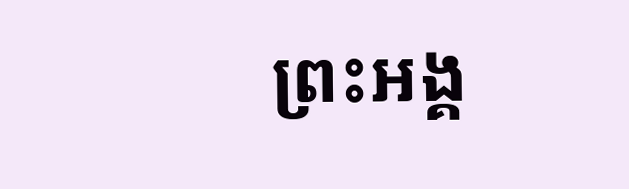ព្រះអង្គ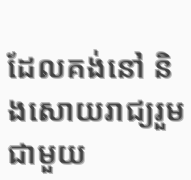ដែលគង់នៅ និងសោយរាជ្យរួមជាមួយ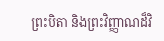ព្រះបិតា និងព្រះវិញ្ញាណដ៏វិ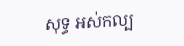សុទ្ធ អស់កល្ប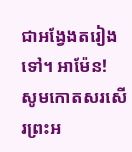ជាអង្វែងតរៀងទៅ។ អាម៉ែន!
សូមកោតសរសើរព្រះអ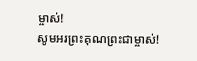ម្ចាស់!
សូមអរព្រះគុណព្រះជាម្ចាស់!